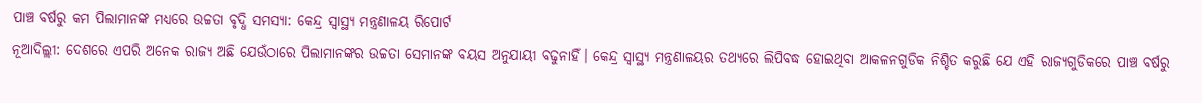ପାଞ୍ଚ ବର୍ଷରୁ କମ ପିଲାମାନଙ୍କ ମଧ୍ୟରେ ଉଚ୍ଚତା ବୃଦ୍ଧି ସମସ୍ୟା: କେନ୍ଦ୍ର ସ୍ବାସ୍ଥ୍ୟ ମନ୍ତ୍ରଣାଳୟ ରିପୋର୍ଟ
ନୂଆଦିଲ୍ଲୀ: ଦେଶରେ ଏପରି ଅନେକ ରାଜ୍ୟ ଅଛି ଯେଉଁଠାରେ ପିଲାମାନଙ୍କର ଉଚ୍ଚତା ସେମାନଙ୍କ ବୟସ ଅନୁଯାୟୀ ବଢୁନାହିଁ। କେନ୍ଦ୍ର ସ୍ବାସ୍ଥ୍ୟ ମନ୍ତ୍ରଣାଳୟର ତଥ୍ୟରେ ଲିପିବଦ୍ଧ ହୋଇଥିବା ଆକଳନଗୁଡିକ ନିଶ୍ଚିତ କରୁଛି ଯେ ଏହି ରାଜ୍ୟଗୁଡିକରେ ପାଞ୍ଚ ବର୍ଷରୁ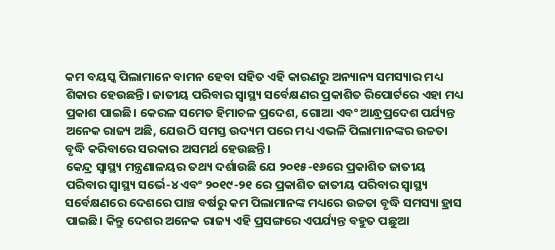କମ ବୟସ୍କ ପିଲାମାନେ ବାମନ ହେବା ସହିତ ଏହି କାରଣରୁ ଅନ୍ୟାନ୍ୟ ସମସ୍ୟାର ମଧ୍ୟ ଶିକାର ହେଉଛନ୍ତି। ଜାତୀୟ ପରିବାର ସ୍ବାସ୍ଥ୍ୟ ସର୍ବେକ୍ଷଣର ପ୍ରକାଶିତ ରିପୋର୍ଟରେ ଏହା ମଧ୍ୟ ପ୍ରକାଶ ପାଇଛି। କେରଳ ସମେତ ହିମାଚଳ ପ୍ରଦେଶ, ଗୋଆ ଏବଂ ଆନ୍ଧ୍ରପ୍ରଦେଶ ପର୍ଯ୍ୟନ୍ତ ଅନେକ ରାଜ୍ୟ ଅଛି, ଯେଉଠି ସମସ୍ତ ଉଦ୍ୟମ ପରେ ମଧ୍ୟ ଏଭଳି ପିଲାମାନଙ୍କର ଉଚ୍ଚତା ବୃଦ୍ଧି କରିବାରେ ସରକାର ଅସମର୍ଥ ହେଉଛନ୍ତି।
କେନ୍ଦ୍ର ସ୍ବାସ୍ଥ୍ୟ ମନ୍ତ୍ରଣାଳୟର ତଥ୍ୟ ଦର୍ଶାଉଛି ଯେ ୨୦୧୫-୧୬ରେ ପ୍ରକାଶିତ ଜାତୀୟ ପରିବାର ସ୍ବାସ୍ଥ୍ୟ ସର୍ଭେ-୪ ଏବଂ ୨୦୧୯-୨୧ ରେ ପ୍ରକାଶିତ ଜାତୀୟ ପରିବାର ସ୍ବାସ୍ଥ୍ୟ ସର୍ବେକ୍ଷଣରେ ଦେଶରେ ପାଞ୍ଚ ବର୍ଷରୁ କମ ପିଲାମାନଙ୍କ ମଧ୍ୟରେ ଉଚ୍ଚତା ବୃଦ୍ଧି ସମସ୍ୟା ହ୍ରାସ ପାଇଛି। କିନ୍ତୁ ଦେଶର ଅନେକ ରାଜ୍ୟ ଏହି ପ୍ରସଙ୍ଗରେ ଏପର୍ଯ୍ୟନ୍ତ ବହୁତ ପଛୁଆ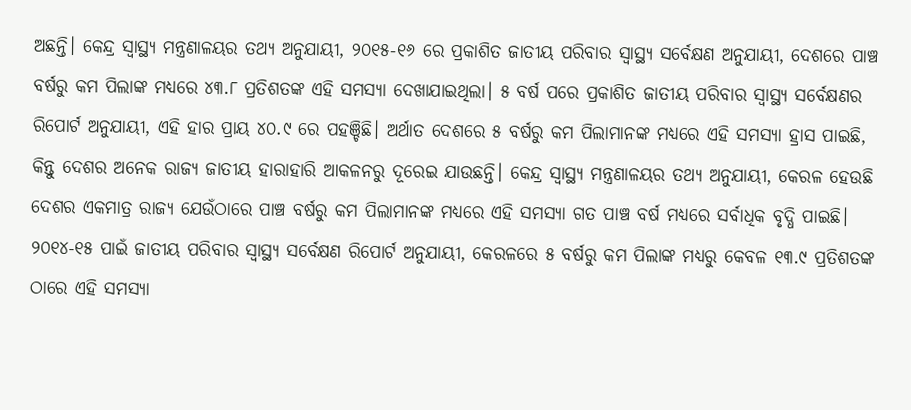ଅଛନ୍ତି। କେନ୍ଦ୍ର ସ୍ବାସ୍ଥ୍ୟ ମନ୍ତ୍ରଣାଳୟର ତଥ୍ୟ ଅନୁଯାୟୀ, ୨୦୧୫-୧୬ ରେ ପ୍ରକାଶିତ ଜାତୀୟ ପରିବାର ସ୍ବାସ୍ଥ୍ୟ ସର୍ବେକ୍ଷଣ ଅନୁଯାୟୀ, ଦେଶରେ ପାଞ୍ଚ ବର୍ଷରୁ କମ ପିଲାଙ୍କ ମଧ୍ୟରେ ୪୩.୮ ପ୍ରତିଶତଙ୍କ ଏହି ସମସ୍ୟା ଦେଖାଯାଇଥିଲା। ୫ ବର୍ଷ ପରେ ପ୍ରକାଶିତ ଜାତୀୟ ପରିବାର ସ୍ବାସ୍ଥ୍ୟ ସର୍ବେକ୍ଷଣର ରିପୋର୍ଟ ଅନୁଯାୟୀ, ଏହି ହାର ପ୍ରାୟ ୪୦.୯ ରେ ପହଞ୍ଚିଛି। ଅର୍ଥାତ ଦେଶରେ ୫ ବର୍ଷରୁ କମ ପିଲାମାନଙ୍କ ମଧ୍ୟରେ ଏହି ସମସ୍ୟା ହ୍ରାସ ପାଇଛି, କିନ୍ତୁ ଦେଶର ଅନେକ ରାଜ୍ୟ ଜାତୀୟ ହାରାହାରି ଆକଳନରୁ ଦୂରେଇ ଯାଉଛନ୍ତି। କେନ୍ଦ୍ର ସ୍ବାସ୍ଥ୍ୟ ମନ୍ତ୍ରଣାଳୟର ତଥ୍ୟ ଅନୁଯାୟୀ, କେରଳ ହେଉଛି ଦେଶର ଏକମାତ୍ର ରାଜ୍ୟ ଯେଉଁଠାରେ ପାଞ୍ଚ ବର୍ଷରୁ କମ ପିଲାମାନଙ୍କ ମଧ୍ୟରେ ଏହି ସମସ୍ୟା ଗତ ପାଞ୍ଚ ବର୍ଷ ମଧ୍ୟରେ ସର୍ବାଧିକ ବୃଦ୍ଧି ପାଇଛି। ୨୦୧୪-୧୫ ପାଇଁ ଜାତୀୟ ପରିବାର ସ୍ବାସ୍ଥ୍ୟ ସର୍ବେକ୍ଷଣ ରିପୋର୍ଟ ଅନୁଯାୟୀ, କେରଳରେ ୫ ବର୍ଷରୁ କମ ପିଲାଙ୍କ ମଧ୍ୟରୁ କେବଳ ୧୩.୯ ପ୍ରତିଶତଙ୍କ ଠାରେ ଏହି ସମସ୍ୟା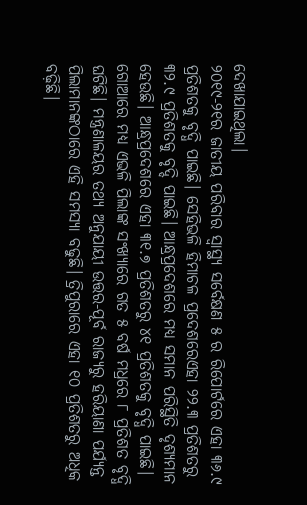ଦେଖାଯାଇଥିଲା।
୨୦୧୯-୨୧ର ଜାତୀୟ ପରିବାର ସ୍ବାସ୍ଥ୍ୟ ସର୍ବେକ୍ଷଣ ୫ ର ରିପୋର୍ଟରେ ଏହା ୩୬.୯ ପ୍ରତିଶତକୁ ବୃଦ୍ଧି ପାଇଛି। ସେହିଭଳି ହିମାଚଳ ପ୍ରଦେଶରେଏହା ୨୨.୩ ପ୍ରତିଶତରୁ ୩୨.୯ ପ୍ରତିଶତକୁ ବୃଦ୍ଦି ପାଇଛି। ଆନ୍ଧ୍ରପ୍ରଦେଶରେ ମଧ୍ୟ ସମାନ ପରିସ୍ଥିତି ଦୃଶ୍ୟମାନ ହେଉଛି। ଆନ୍ଧ୍ରପ୍ରଦେଶରେ ଏହା ୩୧.୭ ପ୍ରତିଶତରୁ ୪୧ ପ୍ରତିଶତକୁ ବୃଦ୍ଧି ପାଇଛି। ଗୋଆରେ ମଧ୍ୟ ଏଭଳି ପିଲାଙ୍କ ସଂଖ୍ୟାରେ ଗତ ୫ ବର୍ଷ ମଧ୍ରରେ ୮ ପ୍ରତିଶତ ବୃଦ୍ଧି ଘଟିଛି। ମନ୍ତ୍ରଣାଳୟର ତଥ୍ୟ ଅନୁଯାୟୀ ଉତ୍ତର-ପୂର୍ବ ରାଜ୍ୟରୁ ହରିୟାଣା ପର୍ଯ୍ୟନ୍ତ ପିଲାମାନଙ୍କଠାରେ ଏହି ସମସ୍ୟା ବଢୁଛି। ତ୍ରିପୁରାରେ ଏହା ୧୦ ପ୍ରତିଶତରୁ ଅଧିକ ବଢ଼ିଛି।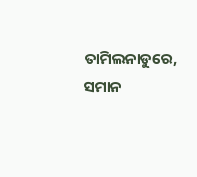ତାମିଲନାଡୁରେ, ସମାନ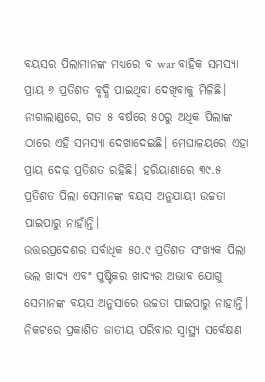ବୟସର ପିଲାମାନଙ୍କ ମଧ୍ୟରେ ବ war ବାହିକ ସମସ୍ୟା ପ୍ରାୟ ୬ ପ୍ରତିଶତ ବୃଦ୍ଧି ପାଇଥିବା ଦେଖିବାକୁ ମିଳିଛି। ନାଗାଲାଣ୍ଡରେ, ଗତ ୫ ବର୍ଷରେ ୫୦ରୁ ଅଧିକ ପିଲାଙ୍କ ଠାରେ ଏହି ସମସ୍ୟା ଦେଖାଦେଇଛି। ମେଘାଳୟରେ ଏହା ପ୍ରାୟ ଦେଢ଼ ପ୍ରତିଶତ ରହିଛି। ହରିୟାଣାରେ ୩୯.୫ ପ୍ରତିଶତ ପିଲା ସେମାନଙ୍କ ବୟସ ଅନୁଯାୟୀ ଉଚ୍ଚତା ପାଇପାରୁ ନାହାଁନ୍ତି।
ଉତ୍ତରପ୍ରଦେଶର ସର୍ବାଧିକ ୫୦.୯ ପ୍ରତିଶତ ସଂଖ୍ୟକ ପିଲା ଭଲ ଖାଦ୍ୟ ଏବଂ ପୁଷ୍ଟିକର ଖାଦ୍ୟର ଅଭାବ ଯୋଗୁ ସେମାନଙ୍କ ବୟସ ଅନୁସାରେ ଉଚ୍ଚତା ପାଇପାରୁ ନାହାନ୍ତି। ନିକଟରେ ପ୍ରକାଶିତ ଜାତୀୟ ପରିବାର ସ୍ବାସ୍ଥ୍ୟ ସର୍ବେକ୍ଷଣ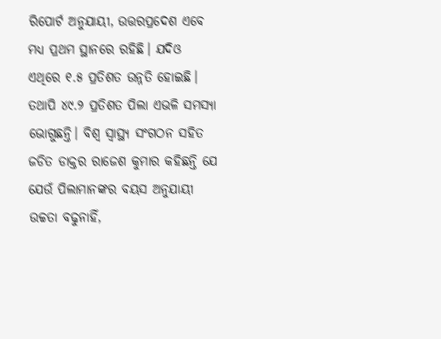ରିପୋର୍ଟ ଅନୁଯାୟୀ, ଉତ୍ତରପ୍ରଦେଶ ଏବେ ମଧ୍ୟ ପ୍ରଥମ ସ୍ଥାନରେ ରହିଛି। ଯଦିଓ ଏଥିରେ ୧.୫ ପ୍ରତିଶତ ଉନ୍ନତି ହୋଇଛି। ତଥାପି ୪୯.୨ ପ୍ରତିଶତ ପିଲା ଏଭଳି ସମସ୍ୟା ଭୋଗୁଛନ୍ତି। ବିଶ୍ୱ ସ୍ବାସ୍ଥ୍ୟ ସଂଗଠନ ସହିତ ଜଡିତ ଡାକ୍ତର ରାଜେଶ କୁମାର କହିଛନ୍ତି ଯେ ଯେଉଁ ପିଲାମାନଙ୍କର ବୟସ ଅନୁଯାୟୀ ଉଚ୍ଚତା ବଢୁନାହିଁ,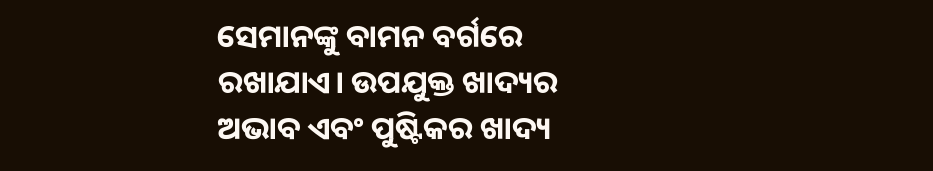ସେମାନଙ୍କୁ ବାମନ ବର୍ଗରେ ରଖାଯାଏ। ଉପଯୁକ୍ତ ଖାଦ୍ୟର ଅଭାବ ଏବଂ ପୁଷ୍ଟିକର ଖାଦ୍ୟ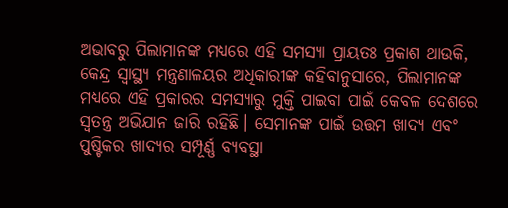ଅଭାବରୁ ପିଲାମାନଙ୍କ ମଧ୍ୟରେ ଏହି ସମସ୍ୟା ପ୍ରାୟତଃ ପ୍ରକାଶ ଥାଉକି, କେନ୍ଦ୍ର ସ୍ବାସ୍ଥ୍ୟ ମନ୍ତ୍ରଣାଳୟର ଅଧିକାରୀଙ୍କ କହିବାନୁସାରେ, ପିଲାମାନଙ୍କ ମଧ୍ୟରେ ଏହି ପ୍ରକାରର ସମସ୍ୟାରୁ ମୁକ୍ତି ପାଇବା ପାଇଁ କେବଳ ଦେଶରେ ସ୍ବତନ୍ତ୍ର ଅଭିଯାନ ଜାରି ରହିଛି। ସେମାନଙ୍କ ପାଇଁ ଉତ୍ତମ ଖାଦ୍ୟ ଏବଂ ପୁଷ୍ଟିକର ଖାଦ୍ୟର ସମ୍ପୂର୍ଣ୍ଣ ବ୍ୟବସ୍ଥା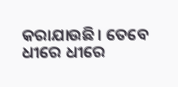କରାଯାଉଛି। ତେବେ ଧୀରେ ଧୀରେ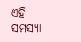ଏହି ସମସ୍ୟା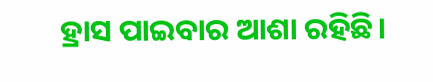ହ୍ରାସ ପାଇବାର ଆଶା ରହିଛି।